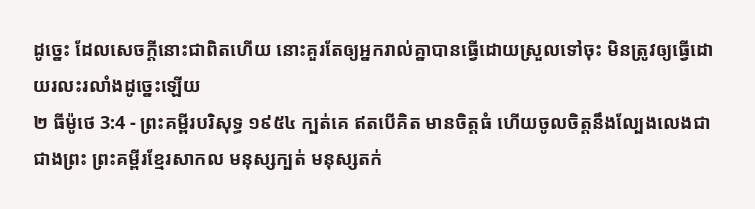ដូច្នេះ ដែលសេចក្ដីនោះជាពិតហើយ នោះគួរតែឲ្យអ្នករាល់គ្នាបានធ្វើដោយស្រួលទៅចុះ មិនត្រូវឲ្យធ្វើដោយរលះរលាំងដូច្នេះឡើយ
២ ធីម៉ូថេ 3:4 - ព្រះគម្ពីរបរិសុទ្ធ ១៩៥៤ ក្បត់គេ ឥតបើគិត មានចិត្តធំ ហើយចូលចិត្តនឹងល្បែងលេងជាជាងព្រះ ព្រះគម្ពីរខ្មែរសាកល មនុស្សក្បត់ មនុស្សតក់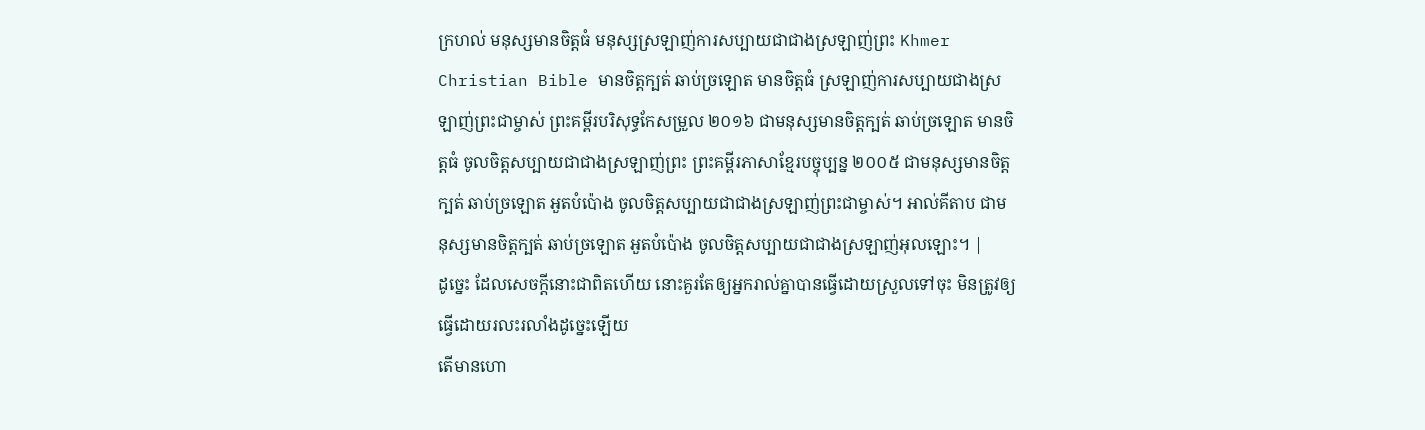ក្រហល់ មនុស្សមានចិត្តធំ មនុស្សស្រឡាញ់ការសប្បាយជាជាងស្រឡាញ់ព្រះ Khmer Christian Bible មានចិត្តក្បត់ ឆាប់ច្រឡោត មានចិត្តធំ ស្រឡាញ់ការសប្បាយជាងស្រឡាញ់ព្រះជាម្ចាស់ ព្រះគម្ពីរបរិសុទ្ធកែសម្រួល ២០១៦ ជាមនុស្សមានចិត្តក្បត់ ឆាប់ច្រឡោត មានចិត្តធំ ចូលចិត្តសប្បាយជាជាងស្រឡាញ់ព្រះ ព្រះគម្ពីរភាសាខ្មែរបច្ចុប្បន្ន ២០០៥ ជាមនុស្សមានចិត្តក្បត់ ឆាប់ច្រឡោត អួតបំប៉ោង ចូលចិត្តសប្បាយជាជាងស្រឡាញ់ព្រះជាម្ចាស់។ អាល់គីតាប ជាមនុស្សមានចិត្ដក្បត់ ឆាប់ច្រឡោត អួតបំប៉ោង ចូលចិត្ដសប្បាយជាជាងស្រឡាញ់អុលឡោះ។ |
ដូច្នេះ ដែលសេចក្ដីនោះជាពិតហើយ នោះគួរតែឲ្យអ្នករាល់គ្នាបានធ្វើដោយស្រួលទៅចុះ មិនត្រូវឲ្យធ្វើដោយរលះរលាំងដូច្នេះឡើយ
តើមានហោ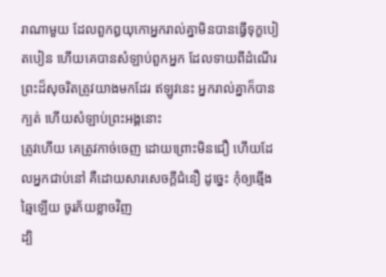រាណាមួយ ដែលពួកឰយុកោអ្នករាល់គ្នាមិនបានធ្វើទុក្ខបៀតបៀន ហើយគេបានសំឡាប់ពួកអ្នក ដែលទាយពីដំណើរព្រះដ៏សុចរិតត្រូវយាងមកដែរ ឥឡូវនេះ អ្នករាល់គ្នាក៏បានក្បត់ ហើយសំឡាប់ព្រះអង្គនោះ
ត្រូវហើយ គេត្រូវកាច់ចេញ ដោយព្រោះមិនជឿ ហើយដែលអ្នកជាប់នៅ គឺដោយសារសេចក្ដីជំនឿ ដូច្នេះ កុំឲ្យឆ្មើងឆ្មៃឡើយ ចូរភ័យខ្លាចវិញ
ដ្បិ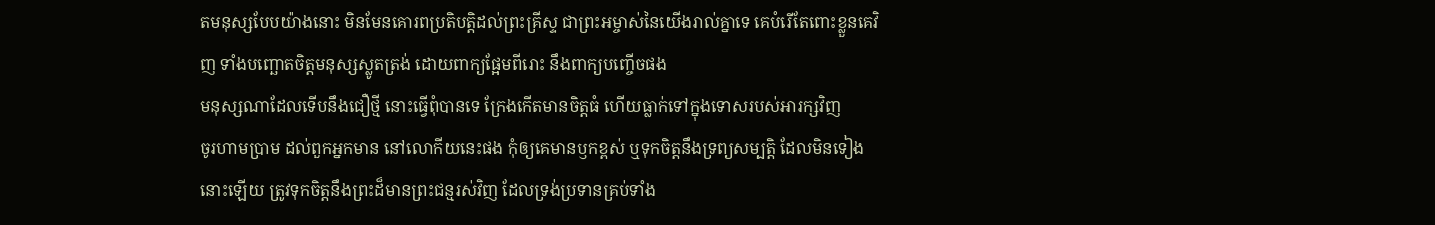តមនុស្សបែបយ៉ាងនោះ មិនមែនគោរពប្រតិបត្តិដល់ព្រះគ្រីស្ទ ជាព្រះអម្ចាស់នៃយើងរាល់គ្នាទេ គេបំរើតែពោះខ្លួនគេវិញ ទាំងបញ្ឆោតចិត្តមនុស្សស្លូតត្រង់ ដោយពាក្យផ្អែមពីរោះ នឹងពាក្យបញ្ចើចផង
មនុស្សណាដែលទើបនឹងជឿថ្មី នោះធ្វើពុំបានទេ ក្រែងកើតមានចិត្តធំ ហើយធ្លាក់ទៅក្នុងទោសរបស់អារក្សវិញ
ចូរហាមប្រាម ដល់ពួកអ្នកមាន នៅលោកីយនេះផង កុំឲ្យគេមានឫកខ្ពស់ ឬទុកចិត្តនឹងទ្រព្យសម្បត្តិ ដែលមិនទៀងនោះឡើយ ត្រូវទុកចិត្តនឹងព្រះដ៏មានព្រះជន្មរស់វិញ ដែលទ្រង់ប្រទានគ្រប់ទាំង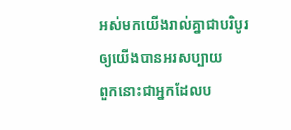អស់មកយើងរាល់គ្នាជាបរិបូរ ឲ្យយើងបានអរសប្បាយ
ពួកនោះជាអ្នកដែលប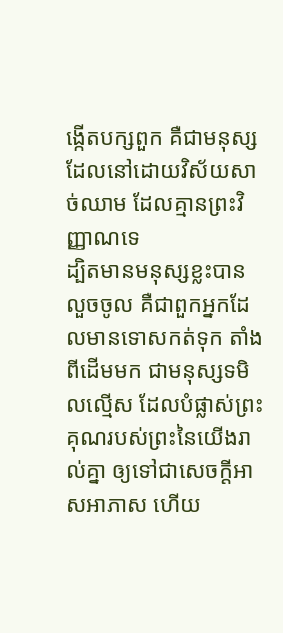ង្កើតបក្សពួក គឺជាមនុស្សដែលនៅដោយវិស័យសាច់ឈាម ដែលគ្មានព្រះវិញ្ញាណទេ
ដ្បិតមានមនុស្សខ្លះបានលួចចូល គឺជាពួកអ្នកដែលមានទោសកត់ទុក តាំងពីដើមមក ជាមនុស្សទមិលល្មើស ដែលបំផ្លាស់ព្រះគុណរបស់ព្រះនៃយើងរាល់គ្នា ឲ្យទៅជាសេចក្ដីអាសអាភាស ហើយ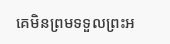គេមិនព្រមទទួលព្រះអ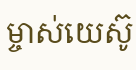ម្ចាស់យេស៊ូ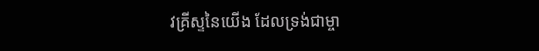វគ្រីស្ទនៃយើង ដែលទ្រង់ជាម្ចា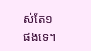ស់តែ១ផងទេ។